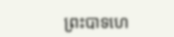ព្រះបាទហេ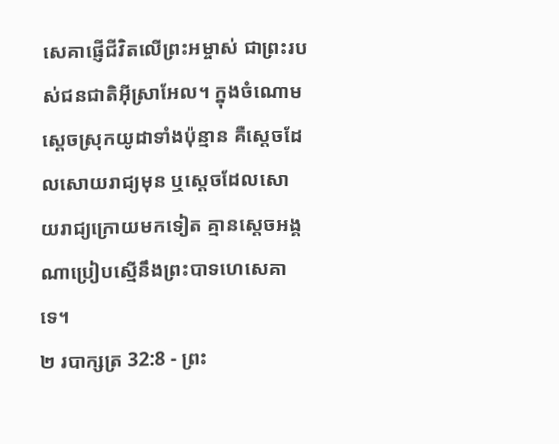សេគាផ្ញើជីវិតលើព្រះអម្ចាស់ ជាព្រះរបស់ជនជាតិអ៊ីស្រាអែល។ ក្នុងចំណោមស្ដេចស្រុកយូដាទាំងប៉ុន្មាន គឺស្ដេចដែលសោយរាជ្យមុន ឬស្ដេចដែលសោយរាជ្យក្រោយមកទៀត គ្មានស្ដេចអង្គណាប្រៀបស្មើនឹងព្រះបាទហេសេគាទេ។
២ របាក្សត្រ 32:8 - ព្រះ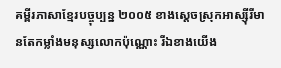គម្ពីរភាសាខ្មែរបច្ចុប្បន្ន ២០០៥ ខាងស្ដេចស្រុកអាស្ស៊ីរីមានតែកម្លាំងមនុស្សលោកប៉ុណ្ណោះ រីឯខាងយើង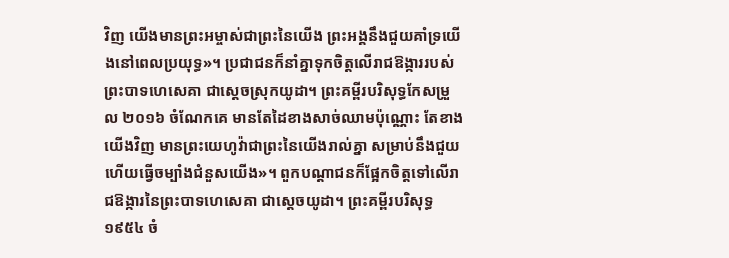វិញ យើងមានព្រះអម្ចាស់ជាព្រះនៃយើង ព្រះអង្គនឹងជួយគាំទ្រយើងនៅពេលប្រយុទ្ធ»។ ប្រជាជនក៏នាំគ្នាទុកចិត្តលើរាជឱង្ការរបស់ព្រះបាទហេសេគា ជាស្ដេចស្រុកយូដា។ ព្រះគម្ពីរបរិសុទ្ធកែសម្រួល ២០១៦ ចំណែកគេ មានតែដៃខាងសាច់ឈាមប៉ុណ្ណោះ តែខាងយើងវិញ មានព្រះយេហូវ៉ាជាព្រះនៃយើងរាល់គ្នា សម្រាប់នឹងជួយ ហើយធ្វើចម្បាំងជំនួសយើង»។ ពួកបណ្ដាជនក៏ផ្អែកចិត្តទៅលើរាជឱង្ការនៃព្រះបាទហេសេគា ជាស្តេចយូដា។ ព្រះគម្ពីរបរិសុទ្ធ ១៩៥៤ ចំ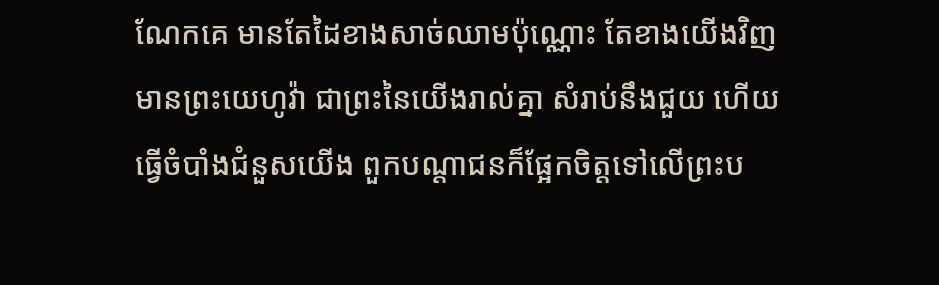ណែកគេ មានតែដៃខាងសាច់ឈាមប៉ុណ្ណោះ តែខាងយើងវិញ មានព្រះយេហូវ៉ា ជាព្រះនៃយើងរាល់គ្នា សំរាប់នឹងជួយ ហើយធ្វើចំបាំងជំនួសយើង ពួកបណ្តាជនក៏ផ្អែកចិត្តទៅលើព្រះប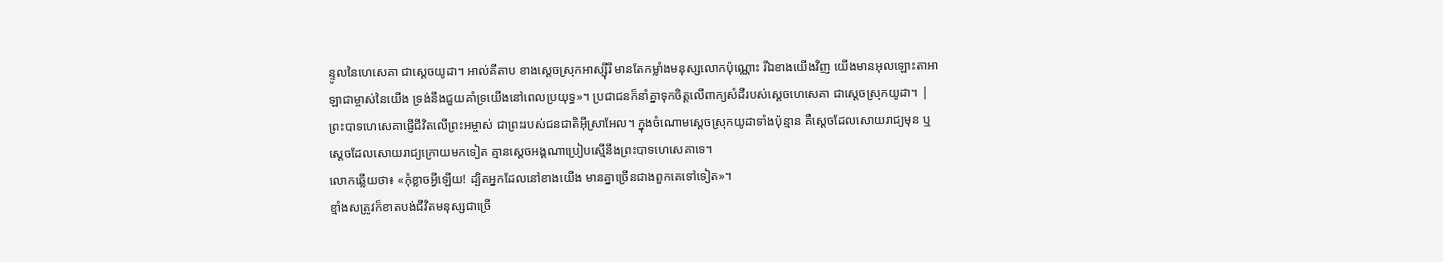ន្ទូលនៃហេសេគា ជាស្តេចយូដា។ អាល់គីតាប ខាងស្តេចស្រុកអាស្ស៊ីរី មានតែកម្លាំងមនុស្សលោកប៉ុណ្ណោះ រីឯខាងយើងវិញ យើងមានអុលឡោះតាអាឡាជាម្ចាស់នៃយើង ទ្រង់នឹងជួយគាំទ្រយើងនៅពេលប្រយុទ្ធ»។ ប្រជាជនក៏នាំគ្នាទុកចិត្តលើពាក្យសំដីរបស់ស្តេចហេសេគា ជាស្តេចស្រុកយូដា។ |
ព្រះបាទហេសេគាផ្ញើជីវិតលើព្រះអម្ចាស់ ជាព្រះរបស់ជនជាតិអ៊ីស្រាអែល។ ក្នុងចំណោមស្ដេចស្រុកយូដាទាំងប៉ុន្មាន គឺស្ដេចដែលសោយរាជ្យមុន ឬស្ដេចដែលសោយរាជ្យក្រោយមកទៀត គ្មានស្ដេចអង្គណាប្រៀបស្មើនឹងព្រះបាទហេសេគាទេ។
លោកឆ្លើយថា៖ «កុំខ្លាចអ្វីឡើយ! ដ្បិតអ្នកដែលនៅខាងយើង មានគ្នាច្រើនជាងពួកគេទៅទៀត»។
ខ្មាំងសត្រូវក៏ខាតបង់ជីវិតមនុស្សជាច្រើ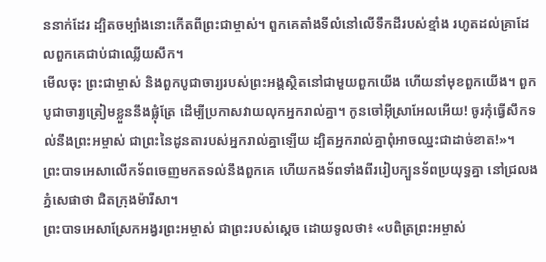ននាក់ដែរ ដ្បិតចម្បាំងនោះកើតពីព្រះជាម្ចាស់។ ពួកគេតាំងទីលំនៅលើទឹកដីរបស់ខ្មាំង រហូតដល់គ្រាដែលពួកគេជាប់ជាឈ្លើយសឹក។
មើលចុះ ព្រះជាម្ចាស់ និងពួកបូជាចារ្យរបស់ព្រះអង្គស្ថិតនៅជាមួយពួកយើង ហើយនាំមុខពួកយើង។ ពួកបូជាចារ្យត្រៀមខ្លួននឹងផ្លុំត្រែ ដើម្បីប្រកាសវាយលុកអ្នករាល់គ្នា។ កូនចៅអ៊ីស្រាអែលអើយ! ចូរកុំធ្វើសឹកទល់នឹងព្រះអម្ចាស់ ជាព្រះនៃដូនតារបស់អ្នករាល់គ្នាឡើយ ដ្បិតអ្នករាល់គ្នាពុំអាចឈ្នះជាដាច់ខាត!»។
ព្រះបាទអេសាលើកទ័ពចេញមកតទល់នឹងពួកគេ ហើយកងទ័ពទាំងពីររៀបក្បួនទ័ពប្រយុទ្ធគ្នា នៅជ្រលងភ្នំសេផាថា ជិតក្រុងម៉ារីសា។
ព្រះបាទអេសាស្រែកអង្វរព្រះអម្ចាស់ ជាព្រះរបស់ស្ដេច ដោយទូលថា៖ «បពិត្រព្រះអម្ចាស់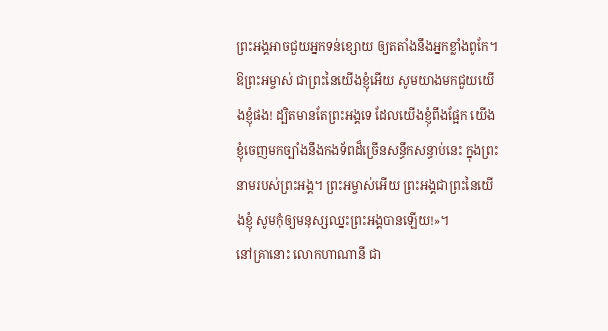ព្រះអង្គអាចជួយអ្នកទន់ខ្សោយ ឲ្យតតាំងនឹងអ្នកខ្លាំងពូកែ។ ឱព្រះអម្ចាស់ ជាព្រះនៃយើងខ្ញុំអើយ សូមយាងមកជួយយើងខ្ញុំផង! ដ្បិតមានតែព្រះអង្គទេ ដែលយើងខ្ញុំពឹងផ្អែក យើងខ្ញុំចេញមកច្បាំងនឹងកងទ័ពដ៏ច្រើនសន្ធឹកសន្ធាប់នេះ ក្នុងព្រះនាមរបស់ព្រះអង្គ។ ព្រះអម្ចាស់អើយ ព្រះអង្គជាព្រះនៃយើងខ្ញុំ សូមកុំឲ្យមនុស្សឈ្នះព្រះអង្គបានឡើយ!»។
នៅគ្រានោះ លោកហាណានី ជា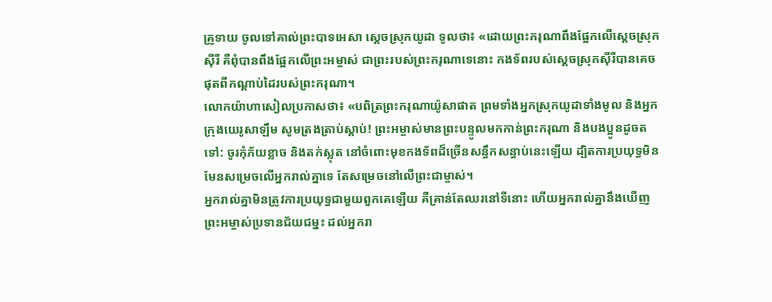គ្រូទាយ ចូលទៅគាល់ព្រះបាទអេសា ស្ដេចស្រុកយូដា ទូលថា៖ «ដោយព្រះករុណាពឹងផ្អែកលើស្ដេចស្រុកស៊ីរី គឺពុំបានពឹងផ្អែកលើព្រះអម្ចាស់ ជាព្រះរបស់ព្រះករុណាទេនោះ កងទ័ពរបស់ស្ដេចស្រុកស៊ីរីបានគេចផុតពីកណ្ដាប់ដៃរបស់ព្រះករុណា។
លោកយ៉ាហាសៀលប្រកាសថា៖ «បពិត្រព្រះករុណាយ៉ូសាផាត ព្រមទាំងអ្នកស្រុកយូដាទាំងមូល និងអ្នកក្រុងយេរូសាឡឹម សូមត្រងត្រាប់ស្ដាប់! ព្រះអម្ចាស់មានព្រះបន្ទូលមកកាន់ព្រះករុណា និងបងប្អូនដូចតទៅ: ចូរកុំភ័យខ្លាច និងតក់ស្លុត នៅចំពោះមុខកងទ័ពដ៏ច្រើនសន្ធឹកសន្ធាប់នេះឡើយ ដ្បិតការប្រយុទ្ធមិនមែនសម្រេចលើអ្នករាល់គ្នាទេ តែសម្រេចនៅលើព្រះជាម្ចាស់។
អ្នករាល់គ្នាមិនត្រូវការប្រយុទ្ធជាមួយពួកគេឡើយ គឺគ្រាន់តែឈរនៅទីនោះ ហើយអ្នករាល់គ្នានឹងឃើញព្រះអម្ចាស់ប្រទានជ័យជម្នះ ដល់អ្នករា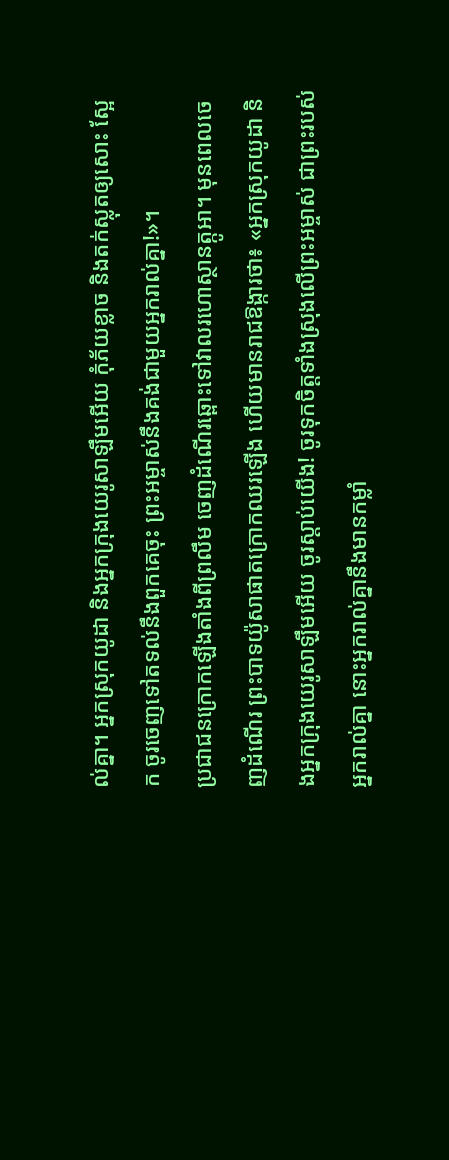ល់គ្នា។ អ្នកស្រុកយូដា និងអ្នកក្រុងយេរូសាឡឹមអើយ កុំភ័យខ្លាច និងតក់ស្លុតឲ្យសោះ ស្អែក ចូរចេញទៅតទល់នឹងពួកគេចុះ ព្រះអម្ចាស់នឹងគង់ជាមួយអ្នករាល់គ្នា!»។
ប្រជាជនក្រោកឡើងតាំងពីព្រលឹម ចេញដំណើរឆ្ពោះទៅវាលរហោស្ថានត្កូអា។ មុនពេលចេញដំណើរ ព្រះបាទយ៉ូសាផាតក្រោកឈរឡើង ហើយមានរាជឱង្ការថា៖ «អ្នកស្រុកយូដា និងអ្នកក្រុងយេរូសាឡឹមអើយ ចូរស្ដាប់យើង! ចូរទុកចិត្តទាំងស្រុងលើព្រះអម្ចាស់ ជាព្រះរបស់អ្នករាល់គ្នា នោះអ្នករាល់គ្នានឹងមានកម្លាំ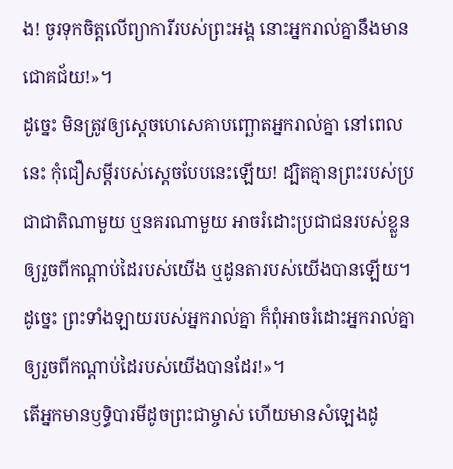ង! ចូរទុកចិត្តលើព្យាការីរបស់ព្រះអង្គ នោះអ្នករាល់គ្នានឹងមានជោគជ័យ!»។
ដូច្នេះ មិនត្រូវឲ្យស្ដេចហេសេគាបញ្ឆោតអ្នករាល់គ្នា នៅពេលនេះ កុំជឿសម្ដីរបស់ស្ដេចបែបនេះឡើយ! ដ្បិតគ្មានព្រះរបស់ប្រជាជាតិណាមួយ ឬនគរណាមួយ អាចរំដោះប្រជាជនរបស់ខ្លួន ឲ្យរួចពីកណ្ដាប់ដៃរបស់យើង ឬដូនតារបស់យើងបានឡើយ។ ដូច្នេះ ព្រះទាំងឡាយរបស់អ្នករាល់គ្នា ក៏ពុំអាចរំដោះអ្នករាល់គ្នាឲ្យរួចពីកណ្ដាប់ដៃរបស់យើងបានដែរ!»។
តើអ្នកមានឫទ្ធិបារមីដូចព្រះជាម្ចាស់ ហើយមានសំឡេងដូ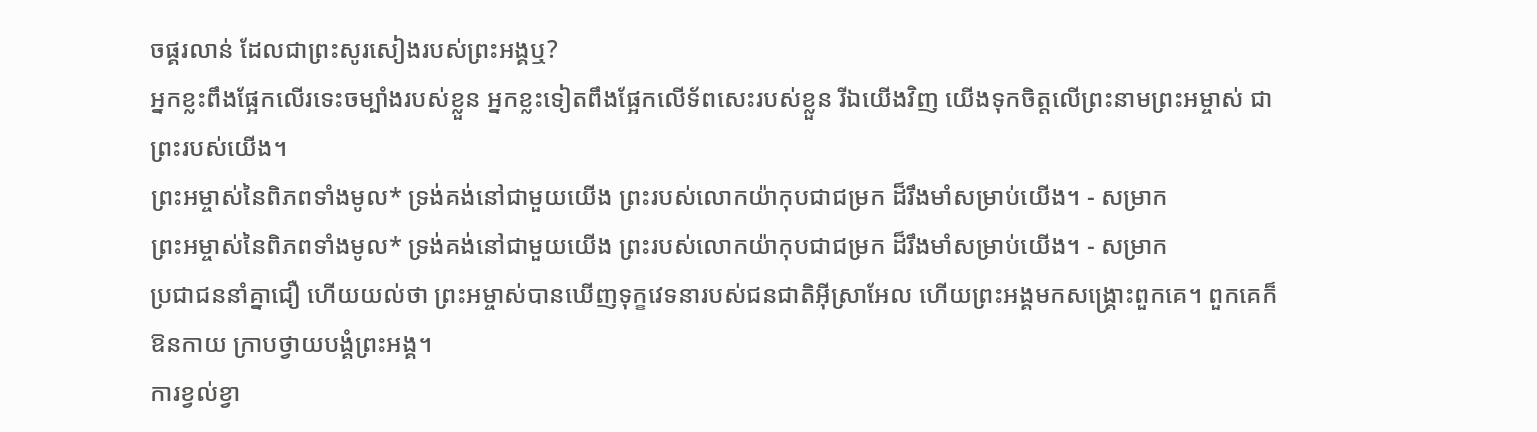ចផ្គរលាន់ ដែលជាព្រះសូរសៀងរបស់ព្រះអង្គឬ?
អ្នកខ្លះពឹងផ្អែកលើរទេះចម្បាំងរបស់ខ្លួន អ្នកខ្លះទៀតពឹងផ្អែកលើទ័ពសេះរបស់ខ្លួន រីឯយើងវិញ យើងទុកចិត្តលើព្រះនាមព្រះអម្ចាស់ ជាព្រះរបស់យើង។
ព្រះអម្ចាស់នៃពិភពទាំងមូល* ទ្រង់គង់នៅជាមួយយើង ព្រះរបស់លោកយ៉ាកុបជាជម្រក ដ៏រឹងមាំសម្រាប់យើង។ - សម្រាក
ព្រះអម្ចាស់នៃពិភពទាំងមូល* ទ្រង់គង់នៅជាមួយយើង ព្រះរបស់លោកយ៉ាកុបជាជម្រក ដ៏រឹងមាំសម្រាប់យើង។ - សម្រាក
ប្រជាជននាំគ្នាជឿ ហើយយល់ថា ព្រះអម្ចាស់បានឃើញទុក្ខវេទនារបស់ជនជាតិអ៊ីស្រាអែល ហើយព្រះអង្គមកសង្គ្រោះពួកគេ។ ពួកគេក៏ឱនកាយ ក្រាបថ្វាយបង្គំព្រះអង្គ។
ការខ្វល់ខ្វា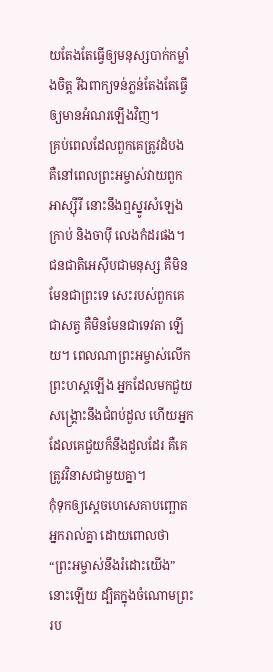យតែងតែធ្វើឲ្យមនុស្សបាក់កម្លាំងចិត្ត រីឯពាក្យទន់ភ្លន់តែងតែធ្វើឲ្យមានអំណរឡើងវិញ។
គ្រប់ពេលដែលពួកគេត្រូវដំបង គឺនៅពេលព្រះអម្ចាស់វាយពួកអាស្ស៊ីរី នោះនឹងឮស្នូរសំឡេងក្រាប់ និងចាប៉ី លេងកំដរផង។
ជនជាតិអេស៊ីបជាមនុស្ស គឺមិនមែនជាព្រះទេ សេះរបស់ពួកគេជាសត្វ គឺមិនមែនជាទេវតា ឡើយ។ ពេលណាព្រះអម្ចាស់លើកព្រះហស្ដឡើង អ្នកដែលមកជួយសង្គ្រោះនឹងជំពប់ដួល ហើយអ្នកដែលគេជួយក៏នឹងដួលដែរ គឺគេត្រូវវិនាសជាមួយគ្នា។
កុំទុកឲ្យស្ដេចហេសេគាបញ្ឆោតអ្នករាល់គ្នា ដោយពោលថា “ព្រះអម្ចាស់នឹងរំដោះយើង”នោះឡើយ ដ្បិតក្នុងចំណោមព្រះរប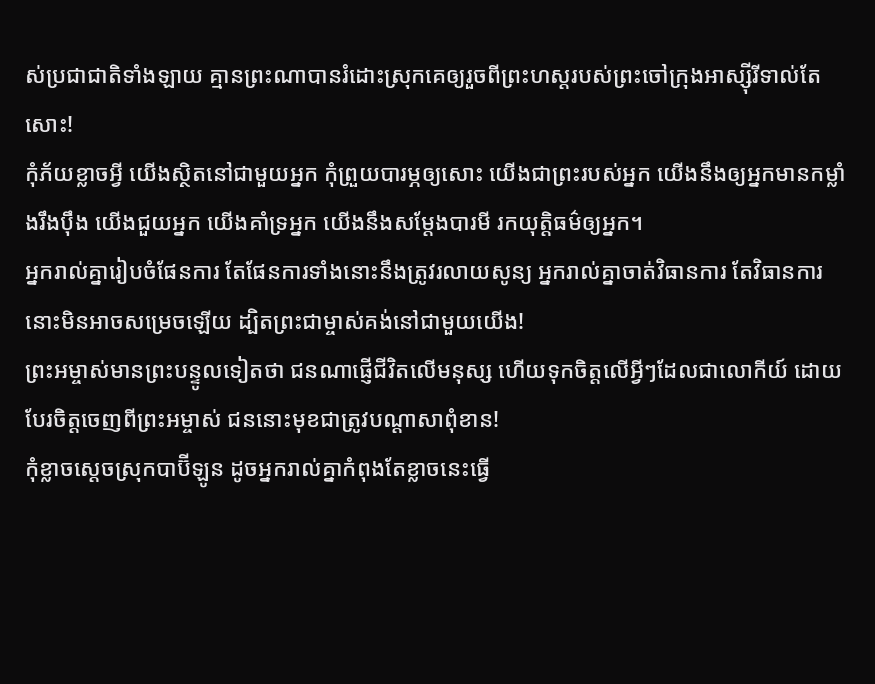ស់ប្រជាជាតិទាំងឡាយ គ្មានព្រះណាបានរំដោះស្រុកគេឲ្យរួចពីព្រះហស្ដរបស់ព្រះចៅក្រុងអាស្ស៊ីរីទាល់តែសោះ!
កុំភ័យខ្លាចអ្វី យើងស្ថិតនៅជាមួយអ្នក កុំព្រួយបារម្ភឲ្យសោះ យើងជាព្រះរបស់អ្នក យើងនឹងឲ្យអ្នកមានកម្លាំងរឹងប៉ឹង យើងជួយអ្នក យើងគាំទ្រអ្នក យើងនឹងសម្តែងបារមី រកយុត្តិធម៌ឲ្យអ្នក។
អ្នករាល់គ្នារៀបចំផែនការ តែផែនការទាំងនោះនឹងត្រូវរលាយសូន្យ អ្នករាល់គ្នាចាត់វិធានការ តែវិធានការនោះមិនអាចសម្រេចឡើយ ដ្បិតព្រះជាម្ចាស់គង់នៅជាមួយយើង!
ព្រះអម្ចាស់មានព្រះបន្ទូលទៀតថា ជនណាផ្ញើជីវិតលើមនុស្ស ហើយទុកចិត្តលើអ្វីៗដែលជាលោកីយ៍ ដោយបែរចិត្តចេញពីព្រះអម្ចាស់ ជននោះមុខជាត្រូវបណ្ដាសាពុំខាន!
កុំខ្លាចស្ដេចស្រុកបាប៊ីឡូន ដូចអ្នករាល់គ្នាកំពុងតែខ្លាចនេះធ្វើ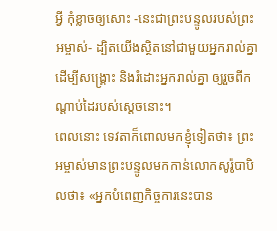អ្វី កុំខ្លាចឲ្យសោះ -នេះជាព្រះបន្ទូលរបស់ព្រះអម្ចាស់- ដ្បិតយើងស្ថិតនៅជាមួយអ្នករាល់គ្នា ដើម្បីសង្គ្រោះ និងរំដោះអ្នករាល់គ្នា ឲ្យរួចពីកណ្ដាប់ដៃរបស់ស្ដេចនោះ។
ពេលនោះ ទេវតាក៏ពោលមកខ្ញុំទៀតថា៖ ព្រះអម្ចាស់មានព្រះបន្ទូលមកកាន់លោកសូរ៉ូបាបិលថា៖ «អ្នកបំពេញកិច្ចការនេះបាន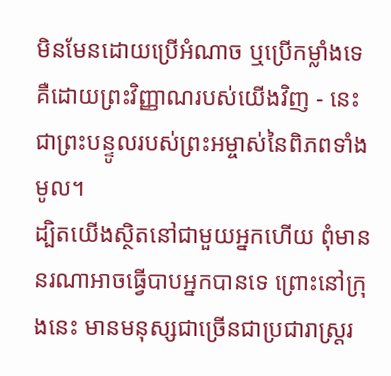មិនមែនដោយប្រើអំណាច ឬប្រើកម្លាំងទេ គឺដោយព្រះវិញ្ញាណរបស់យើងវិញ - នេះជាព្រះបន្ទូលរបស់ព្រះអម្ចាស់នៃពិភពទាំងមូល។
ដ្បិតយើងស្ថិតនៅជាមួយអ្នកហើយ ពុំមាននរណាអាចធ្វើបាបអ្នកបានទេ ព្រោះនៅក្រុងនេះ មានមនុស្សជាច្រើនជាប្រជារាស្ត្ររ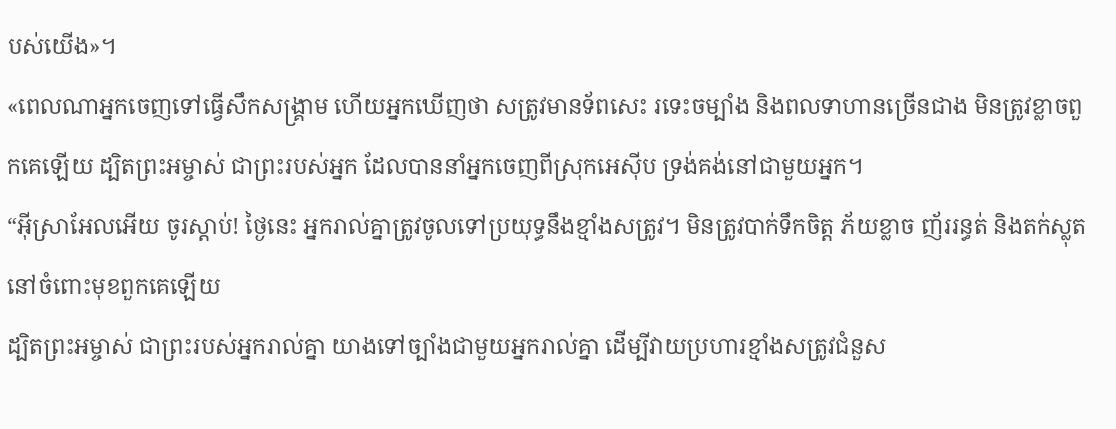បស់យើង»។
«ពេលណាអ្នកចេញទៅធ្វើសឹកសង្គ្រាម ហើយអ្នកឃើញថា សត្រូវមានទ័ពសេះ រទេះចម្បាំង និងពលទាហានច្រើនជាង មិនត្រូវខ្លាចពួកគេឡើយ ដ្បិតព្រះអម្ចាស់ ជាព្រះរបស់អ្នក ដែលបាននាំអ្នកចេញពីស្រុកអេស៊ីប ទ្រង់គង់នៅជាមួយអ្នក។
“អ៊ីស្រាអែលអើយ ចូរស្ដាប់! ថ្ងៃនេះ អ្នករាល់គ្នាត្រូវចូលទៅប្រយុទ្ធនឹងខ្មាំងសត្រូវ។ មិនត្រូវបាក់ទឹកចិត្ត ភ័យខ្លាច ញ័ររន្ធត់ និងតក់ស្លុតនៅចំពោះមុខពួកគេឡើយ
ដ្បិតព្រះអម្ចាស់ ជាព្រះរបស់អ្នករាល់គ្នា យាងទៅច្បាំងជាមួយអ្នករាល់គ្នា ដើម្បីវាយប្រហារខ្មាំងសត្រូវជំនួស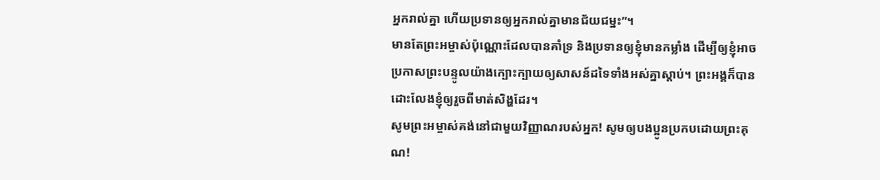អ្នករាល់គ្នា ហើយប្រទានឲ្យអ្នករាល់គ្នាមានជ័យជម្នះ”។
មានតែព្រះអម្ចាស់ប៉ុណ្ណោះដែលបានគាំទ្រ និងប្រទានឲ្យខ្ញុំមានកម្លាំង ដើម្បីឲ្យខ្ញុំអាចប្រកាសព្រះបន្ទូលយ៉ាងក្បោះក្បាយឲ្យសាសន៍ដទៃទាំងអស់គ្នាស្ដាប់។ ព្រះអង្គក៏បានដោះលែងខ្ញុំឲ្យរួចពីមាត់សិង្ហដែរ។
សូមព្រះអម្ចាស់គង់នៅជាមួយវិញ្ញាណរបស់អ្នក! សូមឲ្យបងប្អូនប្រកបដោយព្រះគុណ!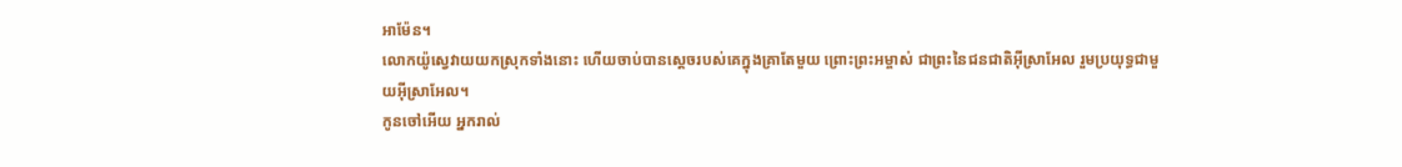អាម៉ែន។
លោកយ៉ូស្វេវាយយកស្រុកទាំងនោះ ហើយចាប់បានស្ដេចរបស់គេក្នុងគ្រាតែមួយ ព្រោះព្រះអម្ចាស់ ជាព្រះនៃជនជាតិអ៊ីស្រាអែល រួមប្រយុទ្ធជាមួយអ៊ីស្រាអែល។
កូនចៅអើយ អ្នករាល់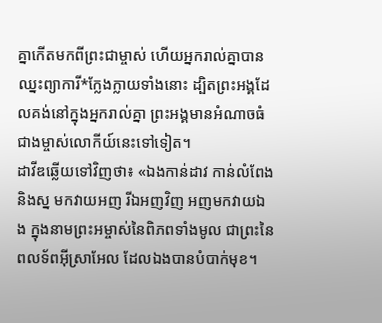គ្នាកើតមកពីព្រះជាម្ចាស់ ហើយអ្នករាល់គ្នាបានឈ្នះព្យាការី*ក្លែងក្លាយទាំងនោះ ដ្បិតព្រះអង្គដែលគង់នៅក្នុងអ្នករាល់គ្នា ព្រះអង្គមានអំណាចធំជាងម្ចាស់លោកីយ៍នេះទៅទៀត។
ដាវីឌឆ្លើយទៅវិញថា៖ «ឯងកាន់ដាវ កាន់លំពែង និងស្ន មកវាយអញ រីឯអញវិញ អញមកវាយឯង ក្នុងនាមព្រះអម្ចាស់នៃពិភពទាំងមូល ជាព្រះនៃពលទ័ពអ៊ីស្រាអែល ដែលឯងបានបំបាក់មុខ។